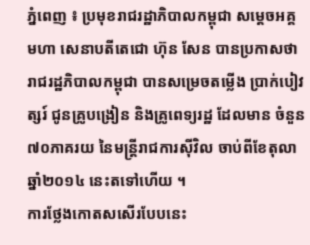ភ្នំពេញ ៖ ប្រមុខរាជរដ្ឋាភិបាលកម្ពុជា សម្តេចអគ្គមហា សេនាបតីតេជោ ហ៊ុន សែន បានប្រកាសថា រាជរដ្ឋភិបាលកម្ពុជា បានសម្រេចតម្លើង ប្រាក់បៀវត្សរ៍ ជូនគ្រូបង្រៀន និងគ្រូពេទ្យរដ្ឋ ដែលមាន ចំនួន៧០ភាគរយ នៃមន្រ្តីរាជការស៊ីវិល ចាប់ពីខែតុលា ឆ្នាំ២០១៤ នេះតទៅហើយ ។
ការថ្លែងកោតសសើរបែបនេះ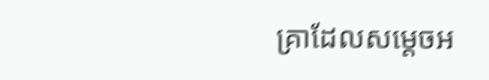គ្រាដែលសម្តេចអ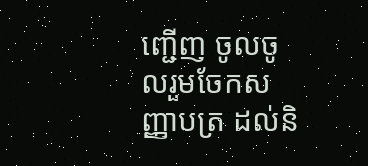ញ្ជើញ ចូលចូលរួមចែកសញ្ញាបត្រ ដល់និ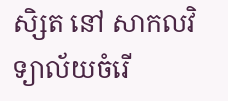សិ្សត នៅ សាកលវិទ្យាល័យចំរើ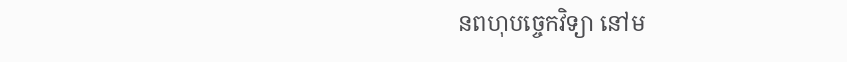នពហុបច្ចេកវិទ្យា នៅម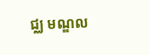ជ្ឈ មណ្ឌល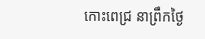កោះពេជ្រ នាព្រឹកថ្ងៃ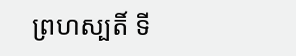ព្រហស្បតិ៍ ទី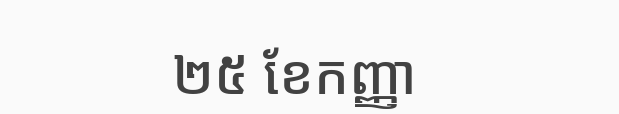២៥ ខែកញ្ញា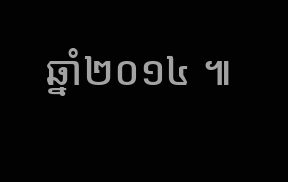ឆ្នាំ២០១៤ ៕